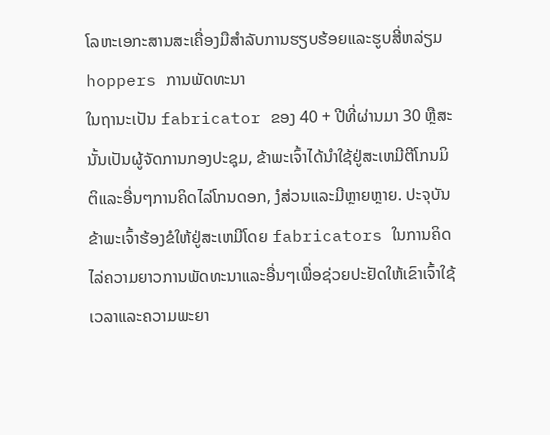ໂລຫະເອກະສານສະເຄື່ອງມືສໍາລັບການຮຽບຮ້ອຍແລະຮູບສີ່ຫລ່ຽມ hoppers ການພັດທະນາ
ໃນຖານະເປັນ fabricator ຂອງ 40 + ປີທີ່ຜ່ານມາ 30 ຫຼືສະນັ້ນເປັນຜູ້ຈັດການກອງປະຊຸມ, ຂ້າພະເຈົ້າໄດ້ນໍາໃຊ້ຢູ່ສະເຫມີຕີໂກນມິຕິແລະອື່ນໆການຄິດໄລ່ໂກນດອກ, ງໍສ່ວນແລະມີຫຼາຍຫຼາຍ. ປະຈຸບັນຂ້າພະເຈົ້າຮ້ອງຂໍໃຫ້ຢູ່ສະເຫມີໂດຍ fabricators ໃນການຄິດໄລ່ຄວາມຍາວການພັດທະນາແລະອື່ນໆເພື່ອຊ່ວຍປະຢັດໃຫ້ເຂົາເຈົ້າໃຊ້ເວລາແລະຄວາມພະຍາ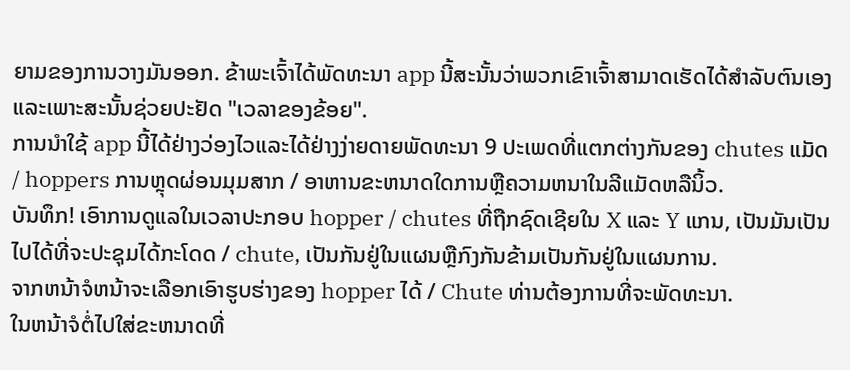ຍາມຂອງການວາງມັນອອກ. ຂ້າພະເຈົ້າໄດ້ພັດທະນາ app ນີ້ສະນັ້ນວ່າພວກເຂົາເຈົ້າສາມາດເຮັດໄດ້ສໍາລັບຕົນເອງແລະເພາະສະນັ້ນຊ່ວຍປະຢັດ "ເວລາຂອງຂ້ອຍ".
ການນໍາໃຊ້ app ນີ້ໄດ້ຢ່າງວ່ອງໄວແລະໄດ້ຢ່າງງ່າຍດາຍພັດທະນາ 9 ປະເພດທີ່ແຕກຕ່າງກັນຂອງ chutes ແມັດ / hoppers ການຫຼຸດຜ່ອນມຸມສາກ / ອາຫານຂະຫນາດໃດການຫຼືຄວາມຫນາໃນລີແມັດຫລືນິ້ວ.
ບັນທຶກ! ເອົາການດູແລໃນເວລາປະກອບ hopper / chutes ທີ່ຖືກຊົດເຊີຍໃນ X ແລະ Y ແກນ, ເປັນມັນເປັນໄປໄດ້ທີ່ຈະປະຊຸມໄດ້ກະໂດດ / chute, ເປັນກັນຢູ່ໃນແຜນຫຼືກົງກັນຂ້າມເປັນກັນຢູ່ໃນແຜນການ.
ຈາກຫນ້າຈໍຫນ້າຈະເລືອກເອົາຮູບຮ່າງຂອງ hopper ໄດ້ / Chute ທ່ານຕ້ອງການທີ່ຈະພັດທະນາ.
ໃນຫນ້າຈໍຕໍ່ໄປໃສ່ຂະຫນາດທີ່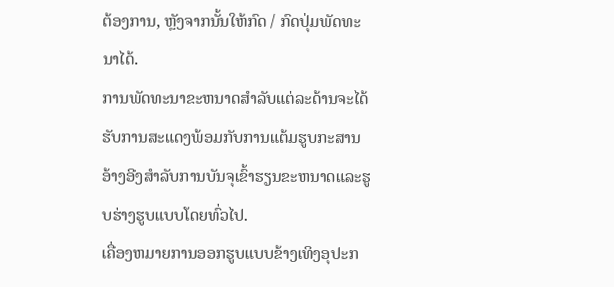ຕ້ອງການ, ຫຼັງຈາກນັ້ນໃຫ້ກົດ / ກົດປຸ່ມພັດທະນາໄດ້.
ການພັດທະນາຂະຫນາດສໍາລັບແຕ່ລະດ້ານຈະໄດ້ຮັບການສະແດງພ້ອມກັບການແຕ້ມຮູບກະສານອ້າງອີງສໍາລັບການບັນຈຸເຂົ້າຮຽນຂະຫນາດແລະຮູບຮ່າງຮູບແບບໂດຍທົ່ວໄປ.
ເຄື່ອງຫມາຍການອອກຮູບແບບຂ້າງເທິງອຸປະກ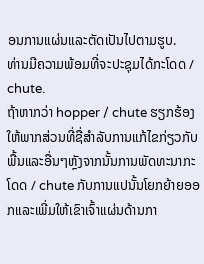ອນການແຜ່ນແລະຕັດເປັນໄປຕາມຮູບ.
ທ່ານມີຄວາມພ້ອມທີ່ຈະປະຊຸມໄດ້ກະໂດດ / chute.
ຖ້າຫາກວ່າ hopper / chute ຮຽກຮ້ອງໃຫ້ພາກສ່ວນທີ່ຊື່ສໍາລັບການແກ້ໄຂກ່ຽວກັບພື້ນແລະອື່ນໆຫຼັງຈາກນັ້ນການພັດທະນາກະໂດດ / chute ກັບການແປນັ້ນໂຍກຍ້າຍອອກແລະເພີ່ມໃຫ້ເຂົາເຈົ້າແຜ່ນດ້ານກາ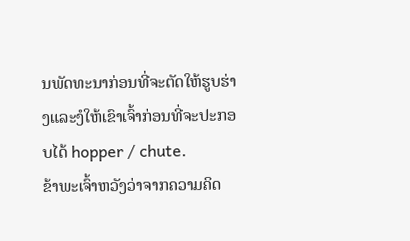ນພັດທະນາກ່ອນທີ່ຈະຕັດໃຫ້ຮູບຮ່າງແລະງໍໃຫ້ເຂົາເຈົ້າກ່ອນທີ່ຈະປະກອບໄດ້ hopper / chute.
ຂ້າພະເຈົ້າຫວັງວ່າຈາກຄວາມຄິດ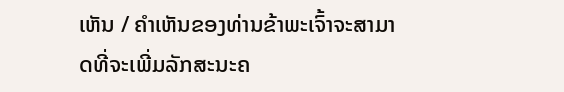ເຫັນ / ຄໍາເຫັນຂອງທ່ານຂ້າພະເຈົ້າຈະສາມາດທີ່ຈະເພີ່ມລັກສະນະຄ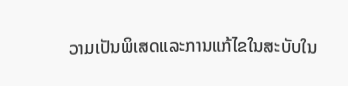ວາມເປັນພິເສດແລະການແກ້ໄຂໃນສະບັບໃນ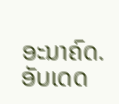ອະນາຄົດ.
ອັບເດດ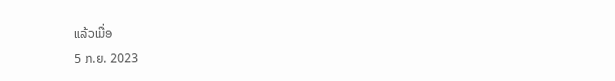ແລ້ວເມື່ອ
5 ກ.ຍ. 2023